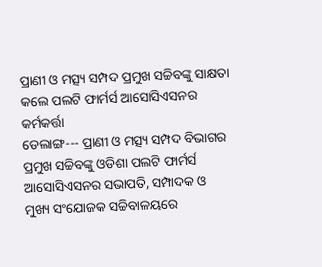ପ୍ରାଣୀ ଓ ମତ୍ସ୍ୟ ସମ୍ପଦ ପ୍ରମୁଖ ସଚ୍ଚିବଙ୍କୁ ସାକ୍ଷତା କଲେ ପଲଟି ଫାର୍ମର୍ସ ଆସୋସିଏସନର କର୍ମକର୍ତ୍ତା
ଡେଲାଙ୍ଗ--- ପ୍ରାଣୀ ଓ ମତ୍ସ୍ୟ ସମ୍ପଦ ବିଭାଗର ପ୍ରମୁଖ ସଚ୍ଚିବଙ୍କୁ ଓଡିଶା ପଲଟି ଫାର୍ମର୍ସ ଆସୋସିଏସନର ସଭାପତି, ସମ୍ପାଦକ ଓ ମୁଖ୍ୟ ସଂଯୋଜକ ସଚ୍ଚିବାଳୟରେ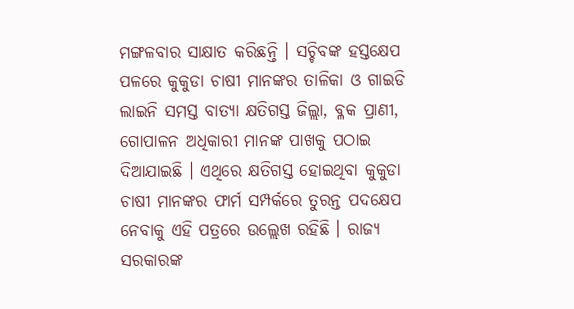ମଙ୍ଗଳବାର ସାକ୍ଷାତ କରିଛନ୍ତି । ସଚ୍ଚିବଙ୍କ ହସ୍ତକ୍ଷେପ ପଳରେ କୁକୁଡା ଚାଷୀ ମାନଙ୍କର ତାଳିକା ଓ ଗାଇଡି ଲାଇନି ସମସ୍ତ ବାତ୍ୟା କ୍ଷତିଗସ୍ତ ଜିଲ୍ଲା, ବ୍ଳକ ପ୍ରାଣୀ, ଗୋପାଳନ ଅଧିକାରୀ ମାନଙ୍କ ପାଖକୁ ପଠାଇ ଦିଆଯାଇଛି । ଏଥିରେ କ୍ଷତିଗସ୍ତ ହୋଇଥିବା କୁକୁଡା ଚାଷୀ ମାନଙ୍କର ଫାର୍ମ ସମ୍ପର୍କରେ ତୁରନ୍ତ ପଦକ୍ଷେପ ନେବାକୁ ଏହି ପତ୍ରରେ ଉଲ୍ଲେଖ ରହିଛି । ରାଜ୍ୟ ସରକାରଙ୍କ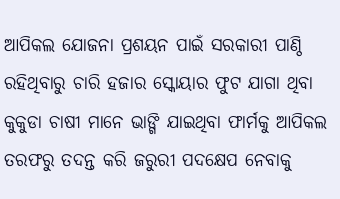ଆପିକଲ ଯୋଜନା ପ୍ରଶୟନ ପାଇଁ ସରକାରୀ ପାଣ୍ଠି ରହିଥିବାରୁ ଚାରି ହଜାର ସ୍କୋୟାର ଫୁଟ ଯାଗା ଥିବା କୁକୁଡା ଚାଷୀ ମାନେ ଭାଙ୍ଗି ଯାଇଥିବା ଫାର୍ମକୁ ଆପିକଲ ତରଫରୁ ତଦନ୍ତ କରି ଜରୁରୀ ପଦକ୍ଷେପ ନେବାକୁ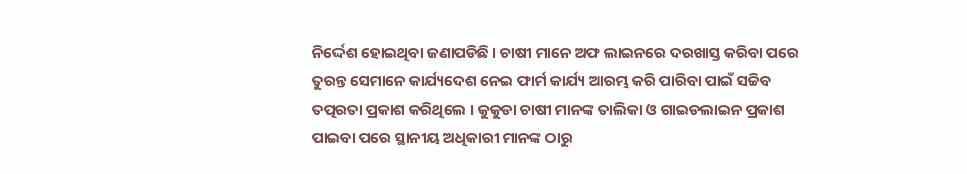ନିର୍ଦ୍ଦେଶ ହୋଇଥିବା ଜଣାପଡିଛି । ଚାଷୀ ମାନେ ଅଫ ଲାଇନରେ ଦରଖାସ୍ତ କରିବା ପରେ ତୁରନ୍ତ ସେମାନେ କାର୍ଯ୍ୟଦେଶ ନେଇ ଫାର୍ମ କାର୍ଯ୍ୟ ଆରମ୍ଭ କରି ପାରିବା ପାଇଁ ସଚ୍ଚିବ ତତ୍ପରତା ପ୍ରକାଶ କରିଥିଲେ । କୁକୁଡା ଚାଷୀ ମାନଙ୍କ ତାଲିକା ଓ ଗାଇଡଲାଇନ ପ୍ରକାଶ ପାଇବା ପରେ ସ୍ଥାନୀୟ ଅଧିକାରୀ ମାନଙ୍କ ଠାରୁ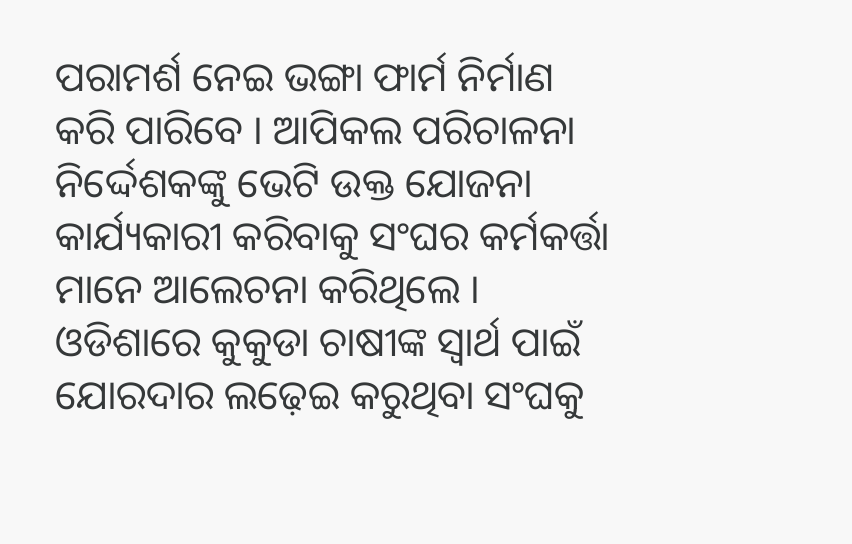ପରାମର୍ଶ ନେଇ ଭଙ୍ଗା ଫାର୍ମ ନିର୍ମାଣ କରି ପାରିବେ । ଆପିକଲ ପରିଚାଳନା ନିର୍ଦ୍ଦେଶକଙ୍କୁ ଭେଟି ଉକ୍ତ ଯୋଜନା କାର୍ଯ୍ୟକାରୀ କରିବାକୁ ସଂଘର କର୍ମକର୍ତ୍ତା ମାନେ ଆଲେଚନା କରିଥିଲେ । ଓଡିଶାରେ କୁକୁଡା ଚାଷୀଙ୍କ ସ୍ୱାର୍ଥ ପାଇଁ ଯୋରଦାର ଲଢ଼େଇ କରୁଥିବା ସଂଘକୁ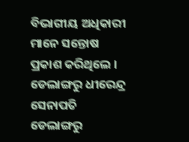ବିଭାଗୀୟ ଅଧିକାରୀ ମାନେ ସନ୍ତୋଷ ପ୍ରକାଶ କରିଥିଲେ ।
ଡେଲାଙ୍ଗରୁ ଧୀରେନ୍ଦ୍ର ସେନାପତି
ଡେଲାଙ୍ଗରୁ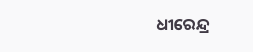ଧୀରେନ୍ଦ୍ର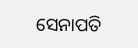ସେନାପତି